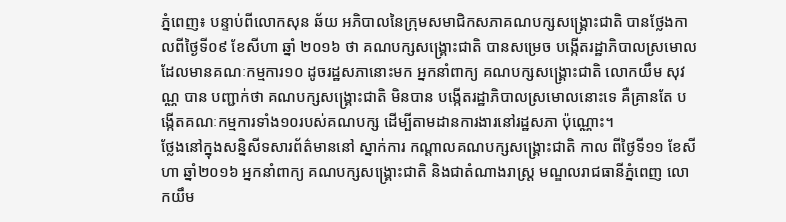ភ្នំពេញ៖ បន្ទាប់ពីលោកសុន ឆ័យ អភិបាលនៃក្រុមសមាជិកសភាគណបក្សសង្គ្រោះជាតិ បានថ្លែងកាលពីថ្ងៃទី០៩ ខែសីហា ឆ្នាំ ២០១៦ ថា គណបក្សសង្គ្រោះជាតិ បានសម្រេច បង្កើតរដ្ឋាភិបាលស្រមោល ដែលមានគណៈកម្មការ១០ ដូចរដ្ឋសភានោះមក អ្នកនាំពាក្យ គណបក្សសង្គ្រោះជាតិ លោកយឹម សុវណ្ណ បាន បញ្ជាក់ថា គណបក្សសង្គ្រោះជាតិ មិនបាន បង្កើតរដ្ឋាភិបាលស្រមោលនោះទេ គឺគ្រានតែ បង្កើតគណៈកម្មការទាំង១០របស់គណបក្ស ដើម្បីតាមដានការងារនៅរដ្ឋសភា ប៉ុណ្ណោះ។
ថ្លែងនៅក្នុងសន្និសីទសារព័ត៌មាននៅ ស្នាក់ការ កណ្តាលគណបក្សសង្គ្រោះជាតិ កាល ពីថ្ងៃទី១១ ខែសីហា ឆ្នាំ២០១៦ អ្នកនាំពាក្យ គណបក្សសង្គ្រោះជាតិ និងជាតំណាងរាស្ត្រ មណ្ឌលរាជធានីភ្នំពេញ លោកយឹម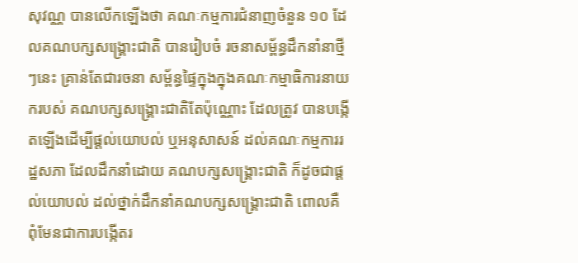សុវណ្ណ បានលើកឡើងថា គណៈកម្មការជំនាញចំនួន ១០ ដែលគណបក្សសង្គ្រោះជាតិ បានរៀបចំ រចនាសម្ព័ន្ធដឹកនាំនាថ្មីៗនេះ គ្រាន់តែជារចនា សម្ព័ន្ធផ្ទៃក្នុងក្នុងគណៈកម្មាធិការនាយករបស់ គណបក្សសង្គ្រោះជាតិតែប៉ុណ្ណោះ ដែលត្រូវ បានបង្កើតឡើងដើម្បីផ្តល់យោបល់ ឬអនុសាសន៍ ដល់គណៈកម្មការរដ្ឋសភា ដែលដឹកនាំដោយ គណបក្សសង្គ្រោះជាតិ ក៏ដូចជាផ្តល់យោបល់ ដល់ថ្នាក់ដឹកនាំគណបក្សសង្គ្រោះជាតិ ពោលគឺ ពុំមែនជាការបង្កើតរ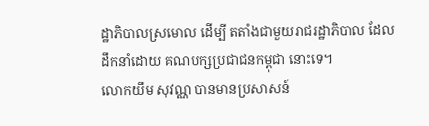ដ្ឋាភិបាលស្រមោល ដើម្បី តតាំងជាមួយរាជរដ្ឋាភិបាល ដែលដឹកនាំដោយ គណបក្សប្រជាជនកម្ពុជា នោះទេ។
លោកយឹម សុវណ្ណ បានមានប្រសាសន៍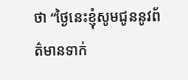ថា “ថ្ងៃនេះខ្ញុំសូមជូននូវព័ត៌មានទាក់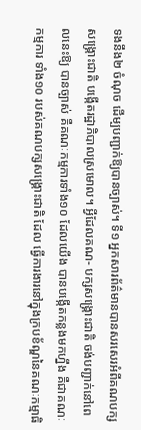ទងនឹង២ ចំណុច ដើម្បបញ្ជាក់ឱ្យបានច្បាស់។ ទី១ អ្នកសារព័ត៌មានបានសរសេរអំពីគណបក្សសង្គ្រោះជាតិ បង្កើតរដ្ឋាភិបាលស្រមោល។ អ្វីដែលគណ- បក្សសង្គ្រោះជាតិ ចង់បញ្ជាក់នៅពេលនេះឱ្យ បានច្បាស់ គឺគណៈកម្មការទាំង១០ ដែលយើង បានបង្កើតកន្លងមកហ្នឹង គឺជាគណៈកម្មការ ទាំង១០ របស់គណបក្សសង្គ្រោះជាតិ ដែល ធ្វើការងារនៅក្នុងក្របខ័ណ្ឌនៃគណៈកម្មាធិ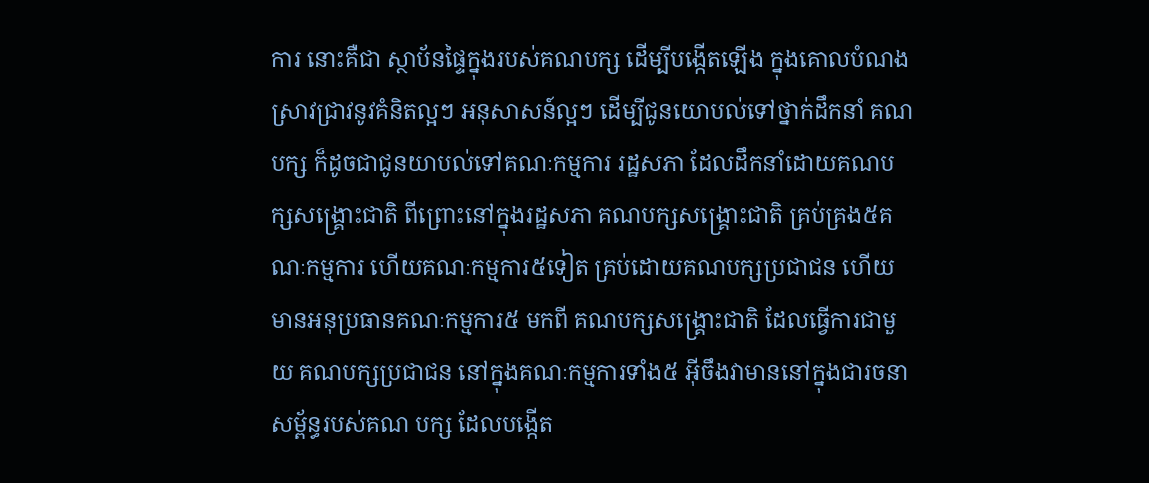ការ នោះគឺជា ស្ថាប័នផ្ទៃក្នុងរបស់គណបក្ស ដើម្បីបង្កើតឡើង ក្នុងគោលបំណងស្រាវជ្រាវនូវគំនិតល្អៗ អនុសាសន៍ល្អៗ ដើម្បីជូនយោបល់ទៅថ្នាក់ដឹកនាំ គណបក្ស ក៏ដូចជាជូនយាបល់ទៅគណៈកម្មការ រដ្ឋសភា ដែលដឹកនាំដោយគណបក្សសង្គ្រោះជាតិ ពីព្រោះនៅក្នុងរដ្ឋសភា គណបក្សសង្គ្រោះជាតិ គ្រប់គ្រង៥គណៈកម្មការ ហើយគណៈកម្មការ៥ទៀត គ្រប់ដោយគណបក្សប្រជាជន ហើយមានអនុប្រធានគណៈកម្មការ៥ មកពី គណបក្សសង្គ្រោះជាតិ ដែលធ្វើការជាមួយ គណបក្សប្រជាជន នៅក្នុងគណៈកម្មការទាំង៥ អ៊ីចឹងវាមាននៅក្នុងជារចនាសម្ព័ន្ធរបស់គណ បក្ស ដែលបង្កើត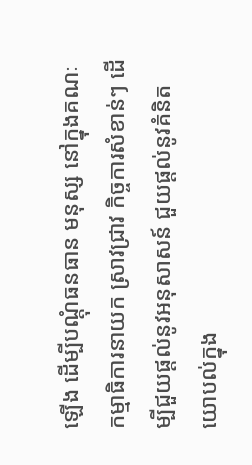ឡើង ដើម្បីបណ្តុំធនធាន មនុស្ស នៅក្នុងគណៈកម្មាធិការនាយក ស្រាវជ្រាវ កិច្ចការសំខាន់ៗ ដើម្បីជួយផ្តល់នូវអនុសាសន៍ ជួយផ្តល់នូវគំនិតយោបល់ក្នុង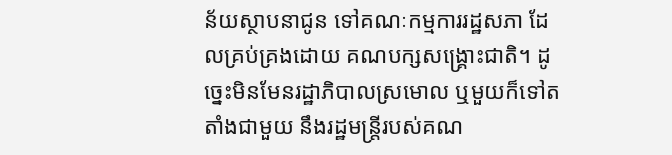ន័យស្ថាបនាជូន ទៅគណៈកម្មការរដ្ឋសភា ដែលគ្រប់គ្រងដោយ គណបក្សសង្គ្រោះជាតិ។ ដូច្នេះមិនមែនរដ្ឋាភិបាលស្រមោល ឬមួយក៏ទៅតតាំងជាមួយ នឹងរដ្ឋមន្ត្រីរបស់គណ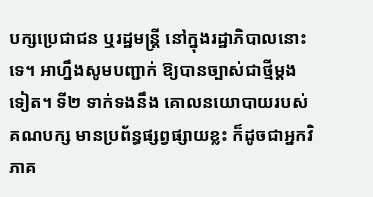បក្សប្រេជាជន ឬរដ្ឋមន្ត្រី នៅក្នុងរដ្ឋាភិបាលនោះទេ។ អាហ្នឹងសូមបញ្ជាក់ ឱ្យបានច្បាស់ជាថ្មីម្តងទៀត។ ទី២ ទាក់ទងនឹង គោលនយោបាយរបស់គណបក្ស មានប្រព័ន្ធផ្សព្វផ្សាយខ្លះ ក៏ដូចជាអ្នកវិភាគ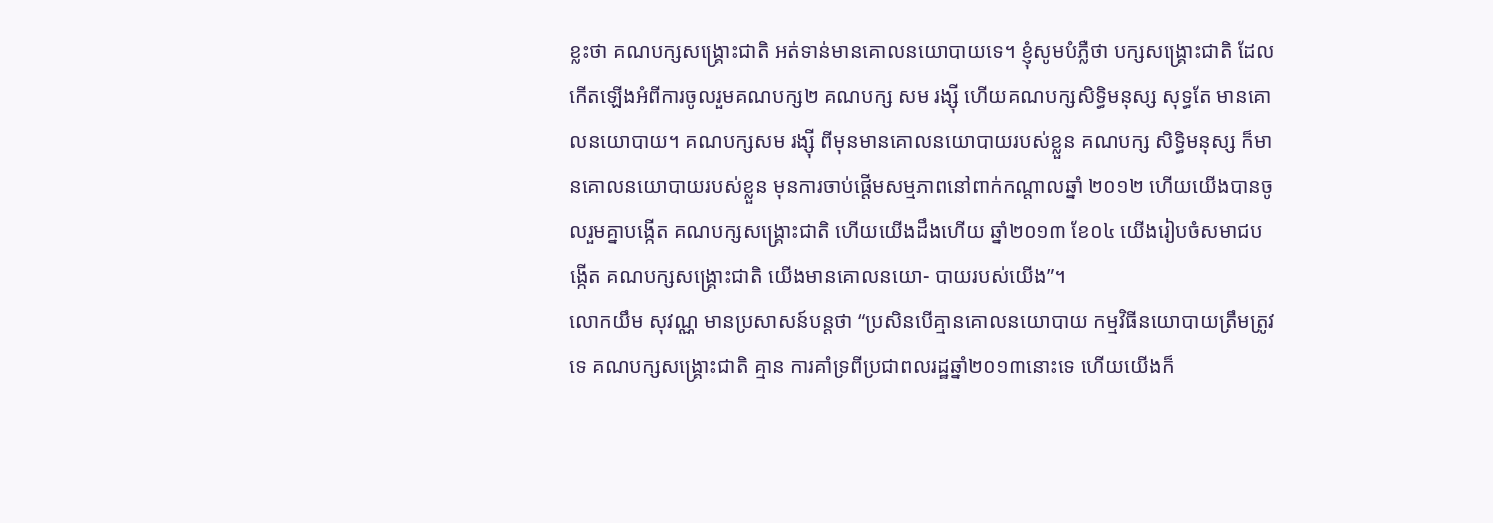ខ្លះថា គណបក្សសង្គ្រោះជាតិ អត់ទាន់មានគោលនយោបាយទេ។ ខ្ញុំសូមបំភ្លឺថា បក្សសង្គ្រោះជាតិ ដែល កើតឡើងអំពីការចូលរួមគណបក្ស២ គណបក្ស សម រង្ស៊ី ហើយគណបក្សសិទ្ធិមនុស្ស សុទ្ធតែ មានគោលនយោបាយ។ គណបក្សសម រង្ស៊ី ពីមុនមានគោលនយោបាយរបស់ខ្លួន គណបក្ស សិទ្ធិមនុស្ស ក៏មានគោលនយោបាយរបស់ខ្លួន មុនការចាប់ផ្តើមសម្មភាពនៅពាក់កណ្តាលឆ្នាំ ២០១២ ហើយយើងបានចូលរួមគ្នាបង្កើត គណបក្សសង្គ្រោះជាតិ ហើយយើងដឹងហើយ ឆ្នាំ២០១៣ ខែ០៤ យើងរៀបចំសមាជបង្កើត គណបក្សសង្គ្រោះជាតិ យើងមានគោលនយោ- បាយរបស់យើង”។
លោកយឹម សុវណ្ណ មានប្រសាសន៍បន្តថា “ប្រសិនបើគ្មានគោលនយោបាយ កម្មវិធីនយោបាយត្រឹមត្រូវទេ គណបក្សសង្រ្គោះជាតិ គ្មាន ការគាំទ្រពីប្រជាពលរដ្ឋឆ្នាំ២០១៣នោះទេ ហើយយើងក៏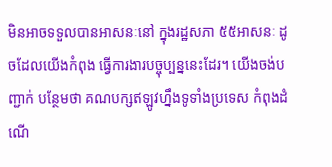មិនអាចទទួលបានអាសនៈនៅ ក្នុងរដ្ឋសភា ៥៥អាសនៈ ដូចដែលយើងកំពុង ធ្វើការងារបច្ចុប្បន្ននេះដែរ។ យើងចង់បញ្ជាក់ បន្ថែមថា គណបក្សឥឡូវហ្នឹងទូទាំងប្រទេស កំពុងដំណើ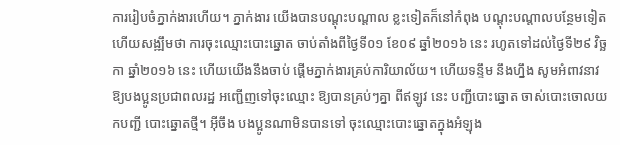ការរៀបចំភ្នាក់ងារហើយ។ ភ្នាក់ងារ យើងបានបណ្តុះបណ្តាល ខ្លះទៀតក៏នៅកំពុង បណ្តុះបណ្តាលបន្ថែមទៀត ហើយសង្ឍឹមថា ការចុះឈ្មោះបោះឆ្នោត ចាប់តាំងពីថ្ងៃទី០១ ខែ០៩ ឆ្នាំ២០១៦ នេះ រហូតទៅដល់ថ្ងៃទី២៩ វិច្ឆកា ឆ្នាំ២០១៦ នេះ ហើយយើងនឹងចាប់ ផ្តើមភ្នាក់ងារគ្រប់ការិយាល័យ។ ហើយទន្ទឹម នឹងហ្នឹង សូមអំពាវនាវឱ្យបងប្អូនប្រជាពលរដ្ឋ អញ្ជើញទៅចុះឈ្មោះ ឱ្យបានគ្រប់ៗគ្នា ពីឥឡូវ នេះ បញ្ជីបោះឆ្នោត ចាស់បោះចោលយកបញ្ជី បោះឆ្នោតថ្មី។ អ៊ីចឹង បងប្អូនណាមិនបានទៅ ចុះឈ្មោះបោះឆ្នោតក្នុងអំឡុង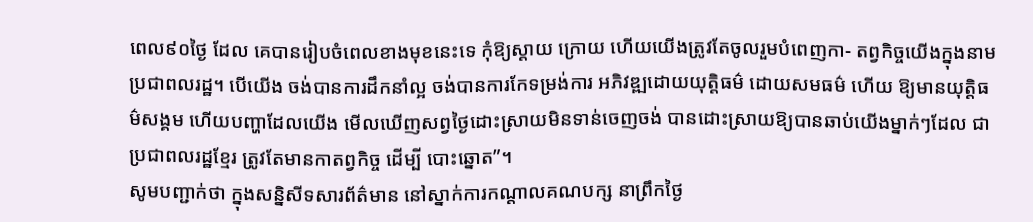ពេល៩០ថ្ងៃ ដែល គេបានរៀបចំពេលខាងមុខនេះទេ កុំឱ្យស្តាយ ក្រោយ ហើយយើងត្រូវតែចូលរួមបំពេញកា- តព្វកិច្ចយើងក្នុងនាមប្រជាពលរដ្ឋ។ បើយើង ចង់បានការដឹកនាំល្អ ចង់បានការកែទម្រង់ការ អភិវឌ្ឍដោយយុត្តិធម៌ ដោយសមធម៌ ហើយ ឱ្យមានយុត្តិធម៌សង្គម ហើយបញ្ហាដែលយើង មើលឃើញសព្វថ្ងៃដោះស្រាយមិនទាន់ចេញចង់ បានដោះស្រាយឱ្យបានឆាប់យើងម្នាក់ៗដែល ជាប្រជាពលរដ្ឋខ្មែរ ត្រូវតែមានកាតព្វកិច្ច ដើម្បី បោះឆ្នោត”។
សូមបញ្ជាក់ថា ក្នុងសន្និសីទសារព័ត៌មាន នៅស្នាក់ការកណ្តាលគណបក្ស នាព្រឹកថ្ងៃ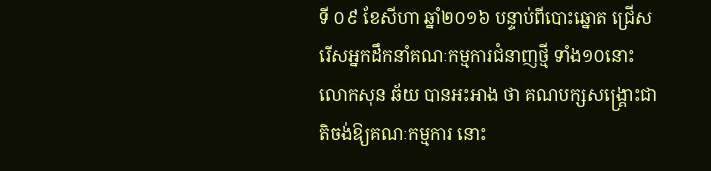ទី ០៩ ខែសីហា ឆ្នាំ២០១៦ បន្ទាប់ពីបោះឆ្នោត ជ្រើសរើសអ្នកដឹកនាំគណៈកម្មការជំនាញថ្មី ទាំង១០នោះ លោកសុន ឆ័យ បានអះអាង ថា គណបក្សសង្គ្រោះជាតិចង់ឱ្យគណៈកម្មការ នោះ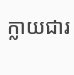ក្លាយជារ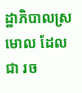ដ្ឋាភិបាលស្រមោល ដែលជា រច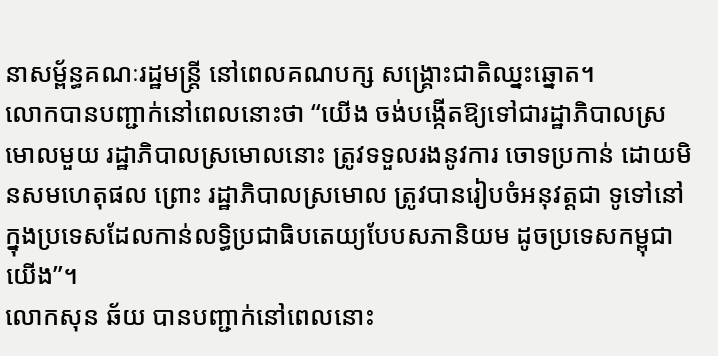នាសម្ព័ន្ធគណៈរដ្ឋមន្ត្រី នៅពេលគណបក្ស សង្គ្រោះជាតិឈ្នះឆ្នោត។
លោកបានបញ្ជាក់នៅពេលនោះថា “យើង ចង់បង្កើតឱ្យទៅជារដ្ឋាភិបាលស្រមោលមួយ រដ្ឋាភិបាលស្រមោលនោះ ត្រូវទទួលរងនូវការ ចោទប្រកាន់ ដោយមិនសមហេតុផល ព្រោះ រដ្ឋាភិបាលស្រមោល ត្រូវបានរៀបចំអនុវត្តជា ទូទៅនៅក្នុងប្រទេសដែលកាន់លទ្ធិប្រជាធិបតេយ្យបែបសភានិយម ដូចប្រទេសកម្ពុជាយើង”។
លោកសុន ឆ័យ បានបញ្ជាក់នៅពេលនោះ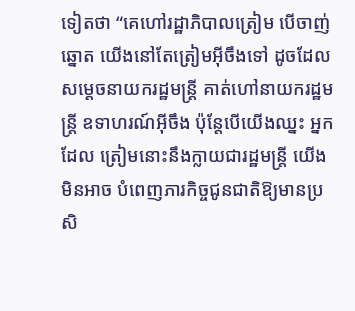ទៀតថា “គេហៅរដ្ឋាភិបាលត្រៀម បើចាញ់ ឆ្នោត យើងនៅតែត្រៀមអ៊ីចឹងទៅ ដូចដែល សម្តេចនាយករដ្ឋមន្ត្រី គាត់ហៅនាយករដ្ឋមន្ត្រី ឧទាហរណ៍អ៊ីចឹង ប៉ុន្តែបើយើងឈ្នះ អ្នកដែល ត្រៀមនោះនឹងក្លាយជារដ្ឋមន្ត្រី យើងមិនអាច បំពេញភារកិច្ចជូនជាតិឱ្យមានប្រសិ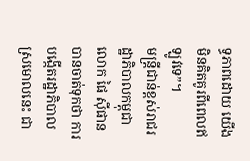ទ្ធភាពដោយ យើងមិនគិតគូរពីពេលឥឡូវទេ”។
មន្ត្រីជាន់ខ្ពស់រាជរដ្ឋាភិបាលកម្ពុជា លោក ផៃ ស៊ីផាន បានចាត់ទុកថា ការបង្កើតរដ្ឋាភិបាល ស្រមោលនេះ ជា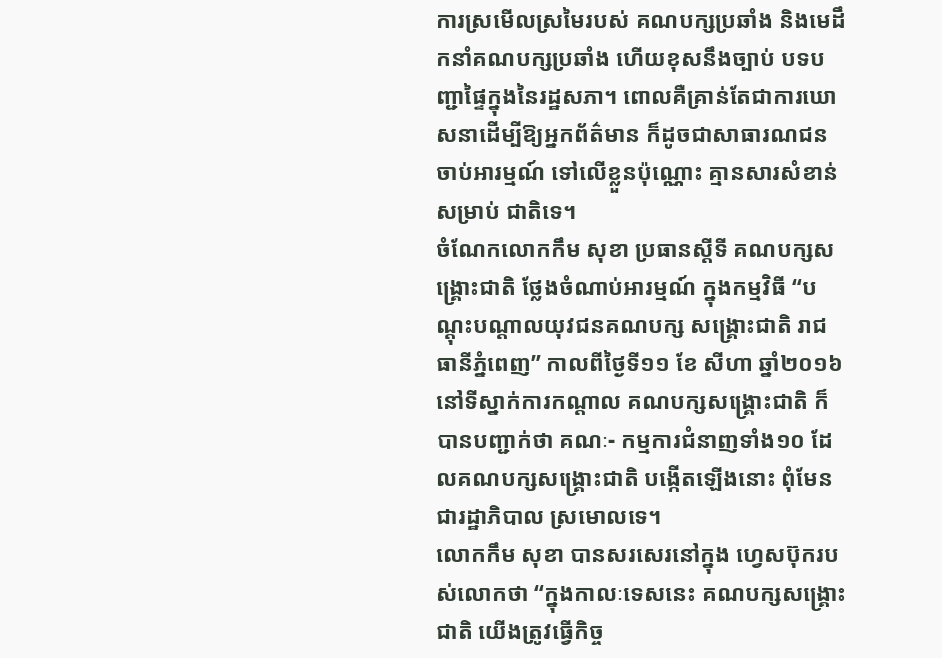ការស្រមើលស្រមៃរបស់ គណបក្សប្រឆាំង និងមេដឹកនាំគណបក្សប្រឆាំង ហើយខុសនឹងច្បាប់ បទបញ្ជាផ្ទៃក្នុងនៃរដ្ឋសភា។ ពោលគឺគ្រាន់តែជាការឃោសនាដើម្បីឱ្យអ្នកព័ត៌មាន ក៏ដូចជាសាធារណជនចាប់អារម្មណ៍ ទៅលើខ្លួនប៉ុណ្ណោះ គ្មានសារសំខាន់ សម្រាប់ ជាតិទេ។
ចំណែកលោកកឹម សុខា ប្រធានស្តីទី គណបក្សសង្គ្រោះជាតិ ថ្លែងចំណាប់អារម្មណ៍ ក្នុងកម្មវិធី “បណ្តុះបណ្តាលយុវជនគណបក្ស សង្គ្រោះជាតិ រាជធានីភ្នំពេញ” កាលពីថ្ងៃទី១១ ខែ សីហា ឆ្នាំ២០១៦ នៅទីស្នាក់ការកណ្តាល គណបក្សសង្គ្រោះជាតិ ក៏បានបញ្ជាក់ថា គណៈ- កម្មការជំនាញទាំង១០ ដែលគណបក្សសង្គ្រោះជាតិ បង្កើតឡើងនោះ ពុំមែនជារដ្ឋាភិបាល ស្រមោលទេ។
លោកកឹម សុខា បានសរសេរនៅក្នុង ហ្វេសប៊ុករបស់លោកថា “ក្នុងកាលៈទេសនេះ គណបក្សសង្គ្រោះជាតិ យើងត្រូវធ្វើកិច្ច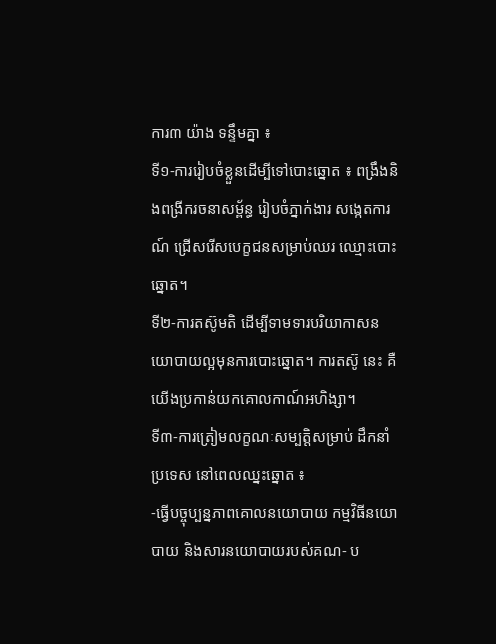ការ៣ យ៉ាង ទន្ទឹមគ្នា ៖
ទី១-ការរៀបចំខ្លួនដើម្បីទៅបោះឆ្នោត ៖ ពង្រឹងនិងពង្រីករចនាសម្ព័ន្ធ រៀបចំភ្នាក់ងារ សង្កេតការណ៍ ជ្រើសរើសបេក្ខជនសម្រាប់ឈរ ឈ្មោះបោះឆ្នោត។
ទី២-ការតស៊ូមតិ ដើម្បីទាមទារបរិយាកាសនយោបាយល្អមុនការបោះឆ្នោត។ ការតស៊ូ នេះ គឺយើងប្រកាន់យកគោលកាណ៍អហិង្សា។
ទី៣-ការត្រៀមលក្ខណៈសម្បត្តិសម្រាប់ ដឹកនាំប្រទេស នៅពេលឈ្នះឆ្នោត ៖
-ធ្វើបច្ចុប្បន្នភាពគោលនយោបាយ កម្មវិធីនយោបាយ និងសារនយោបាយរបស់គណ- ប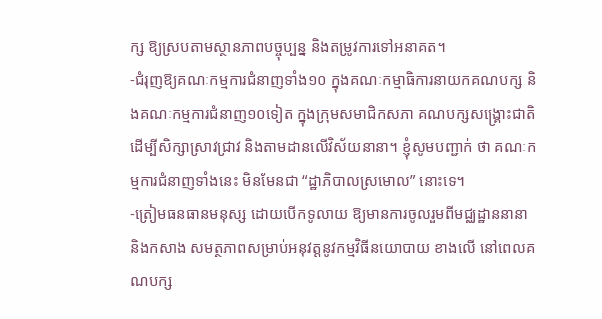ក្ស ឱ្យស្របតាមស្ថានភាពបច្ចុប្បន្ន និងតម្រូវការទៅអនាគត។
-ជំរុញឱ្យគណៈកម្មការជំនាញទាំង១០ ក្នុងគណៈកម្មាធិការនាយកគណបក្ស និងគណៈកម្មការជំនាញ១០ទៀត ក្នុងក្រុមសមាជិកសភា គណបក្សសង្គ្រោះជាតិ ដើម្បីសិក្សាស្រាវជ្រាវ និងតាមដានលើវិស័យនានា។ ខ្ញុំសូមបញ្ជាក់ ថា គណៈកម្មការជំនាញទាំងនេះ មិនមែនជា “ដ្ឋាភិបាលស្រមោល” នោះទេ។
-ត្រៀមធនធានមនុស្ស ដោយបើកទូលាយ ឱ្យមានការចូលរួមពីមជ្ឈដ្ឋាននានា និងកសាង សមត្ថភាពសម្រាប់អនុវត្តនូវកម្មវិធីនយោបាយ ខាងលើ នៅពេលគណបក្ស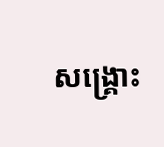សង្គ្រោះ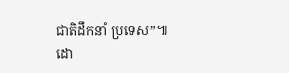ជាតិដឹកនាំ ប្រទេស”៕
ដោ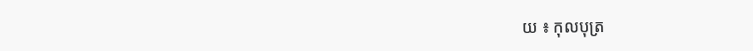យ ៖ កុលបុត្រ